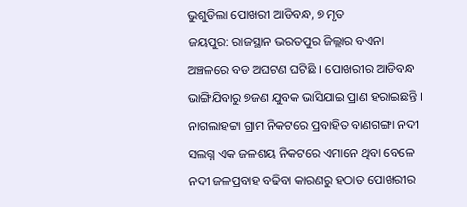ଭୁଶୁଡିଲା ପୋଖରୀ ଆଡିବନ୍ଧ, ୭ ମୃତ
ଜୟପୁର: ରାଜସ୍ଥାନ ଭରତପୁର ଜିଲ୍ଲାର ବଏନା ଅଞ୍ଚଳରେ ବଡ ଅଘଟଣ ଘଟିଛି । ପୋଖରୀର ଆଡିବନ୍ଧ ଭାଙ୍ଗିଯିବାରୁ ୭ଜଣ ଯୁବକ ଭାସିଯାଇ ପ୍ରାଣ ହରାଇଛନ୍ତି । ନାଗଲାହଟ୍ଟା ଗ୍ରାମ ନିକଟରେ ପ୍ରବାହିତ ବାଣଗଙ୍ଗା ନଦୀ ସଲଗ୍ନ ଏକ ଜଳଶୟ ନିକଟରେ ଏମାନେ ଥିବା ବେଳେ ନଦୀ ଜଳପ୍ରବାହ ବଢିବା କାରଣରୁ ହଠାତ ପୋଖରୀର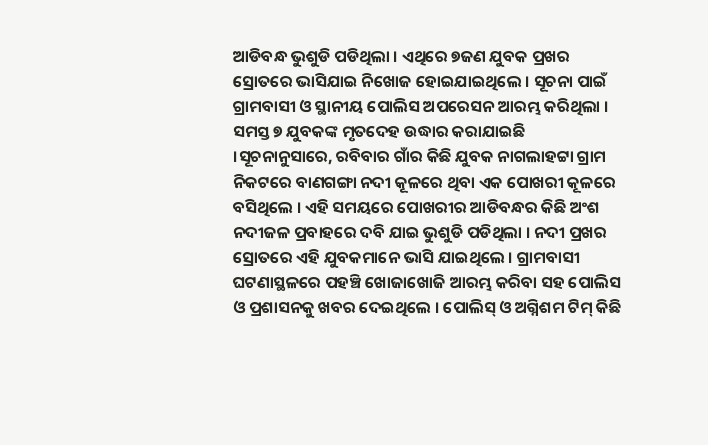ଆଡିବନ୍ଧ ଭୁଶୁଡି ପଡିଥିଲା । ଏଥିରେ ୭ଜଣ ଯୁବକ ପ୍ରଖର ସ୍ରୋତରେ ଭାସିଯାଇ ନିଖୋଜ ହୋଇଯାଇଥିଲେ । ସୂଚନା ପାଇଁ ଗ୍ରାମବାସୀ ଓ ସ୍ଥାନୀୟ ପୋଲିସ ଅପରେସନ ଆରମ୍ଭ କରିଥିଲା । ସମସ୍ତ ୭ ଯୁବକଙ୍କ ମୃତଦେହ ଉଦ୍ଧାର କରାଯାଇଛି ।ସୂଚନାନୁସାରେ, ରବିବାର ଗାଁର କିଛି ଯୁବକ ନାଗଲାହଟ୍ଟା ଗ୍ରାମ ନିକଟରେ ବାଣଗଙ୍ଗା ନଦୀ କୂଳରେ ଥିବା ଏକ ପୋଖରୀ କୂଳରେ ବସିଥିଲେ । ଏହି ସମୟରେ ପୋଖରୀର ଆଡିବନ୍ଧର କିଛି ଅଂଶ ନଦୀଜଳ ପ୍ରବାହରେ ଦବି ଯାଇ ଭୁଶୁଡି ପଡିଥିଲା । ନଦୀ ପ୍ରଖର ସ୍ରୋତରେ ଏହି ଯୁବକମାନେ ଭାସି ଯାଇଥିଲେ । ଗ୍ରାମବାସୀ ଘଟଣାସ୍ଥଳରେ ପହଞ୍ଚି ଖୋଜାଖୋଜି ଆରମ୍ଭ କରିବା ସହ ପୋଲିସ ଓ ପ୍ରଶାସନକୁ ଖବର ଦେଇଥିଲେ । ପୋଲିସ୍ ଓ ଅଗ୍ନିଶମ ଟିମ୍ କିଛି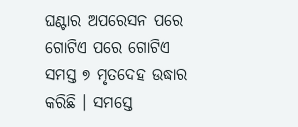ଘଣ୍ଟାର ଅପରେସନ ପରେ ଗୋଟିଏ ପରେ ଗୋଟିଏ ସମସ୍ତ ୭ ମୃତଦେହ ଉଦ୍ଧାର କରିଛି । ସମସ୍ତେ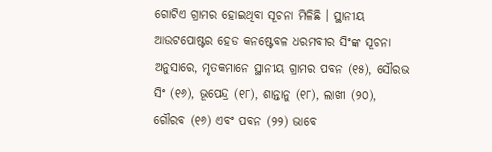ଗୋଟିଏ ଗ୍ରାମର ହୋଇଥିବା ସୂଚନା ମିଳିଛି । ସ୍ଥାନୀୟ ଆଉଟପୋଷ୍ଟର ହେଡ କନଷ୍ଟେବଳ ଧରମବୀର ସିଂଙ୍କ ସୂଚନା ଅନୁସାରେ, ମୃତକମାନେ ସ୍ଥାନୀୟ ଗ୍ରାମର ପବନ (୧୫), ସୌରଭ ସିଂ (୧୬), ଭୂପେନ୍ଦ୍ର (୧୮), ଶାନ୍ତାନୁ (୧୮), ଲାଖୀ (୨୦), ଗୌରବ (୧୬) ଏବଂ ପବନ (୨୨) ଭାବେ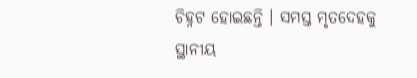ଚିହ୍ନଟ ହୋଇଛନ୍ତି । ସମସ୍ତ ମୃତଦେହକୁ ସ୍ଥାନୀୟ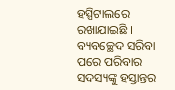ହସ୍ପିଟାଲରେ ରଖାଯାଇଛି । ବ୍ୟବଚ୍ଛେଦ ସରିବା ପରେ ପରିବାର ସଦସ୍ୟଙ୍କୁ ହସ୍ତାନ୍ତର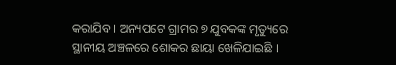କରାଯିବ । ଅନ୍ୟପଟେ ଗ୍ରାମର ୭ ଯୁବକଙ୍କ ମୃତ୍ୟୁରେ ସ୍ଥାନୀୟ ଅଞ୍ଚଳରେ ଶୋକର ଛାୟା ଖେଳିଯାଇଛି ।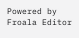Powered by Froala Editor